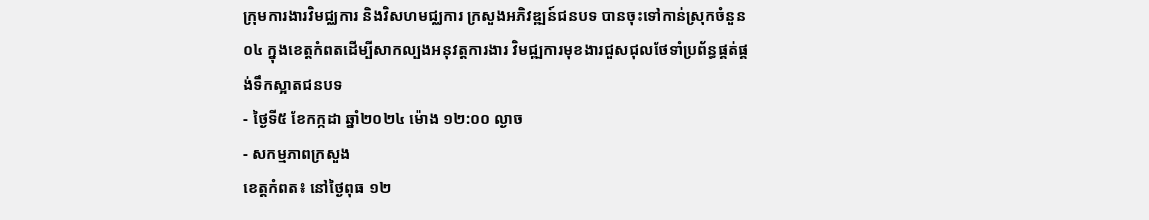ក្រុមការងារវិមជ្ឈការ និងវិសហមជ្ឈការ ក្រសួងអភិវឌ្ឍន៍ជនបទ បានចុះទៅកាន់ស្រុកចំនួន០៤ ក្នុងខេត្តកំពតដើម្បីសាកល្បងអនុវត្តការងារ វិមជ្ឍការមុខងារជួសជុលថែទាំប្រព័ន្ធផ្គត់ផ្គង់ទឹកស្អាតជនបទ
- ថ្ងៃទី៥ ខែកក្កដា ឆ្នាំ២០២៤ ម៉ោង ១២:០០ ល្ងាច
- សកម្មភាពក្រសួង
ខេត្តកំពត៖ នៅថ្ងៃពុធ ១២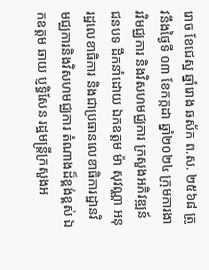រោច ខែជេស្ឋ ឆ្នាំរោង ឆស័ក ព.ស. ២៥៦៨ ត្រូវនឹងថ្ងៃទី ០៣ ខែកក្កដា ឆ្នាំ២០២៤ ក្រុមការងារវិមជ្ឈការ និងវិសហមជ្ឈការ ក្រសួងអភិវឌ្ឍន៍ជនបទ ដឹកនាំដោយ ឯកឧត្តម ម៉ា សុវណ្ណា អនុរដ្ឋលេខាធិការ និងជាប្រធានលេខាធិការដ្ឋានវិមជ្ឈការនិងវិសហមជ្ឈការ តំណាងដ៏ខ្ពង់ខ្ពស់ ឯកឧត្តម ឆាយ ប្ញទ្ធិសែន រដ្ឋមន្រ្តីក្រសួងអ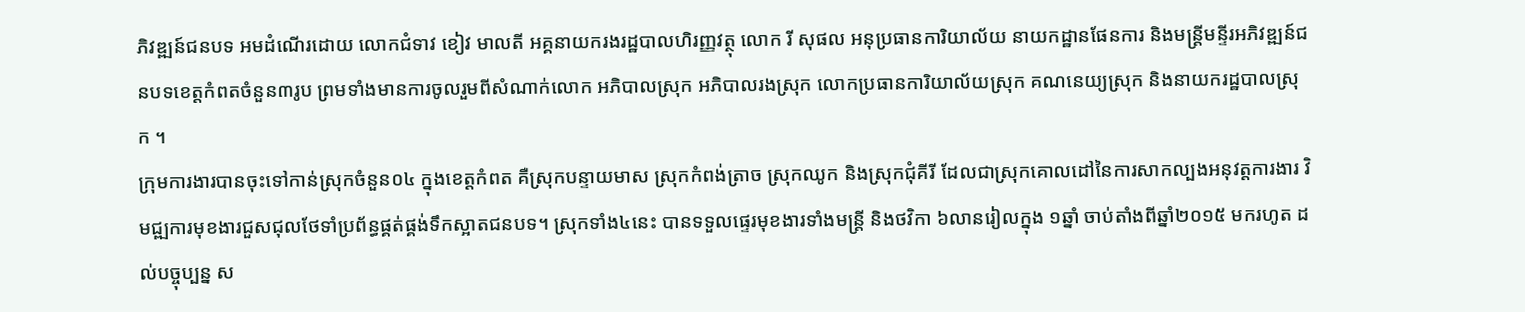ភិវឌ្ឍន៍ជនបទ អមដំណើរដោយ លោកជំទាវ ខៀវ មាលតី អគ្គនាយករងរដ្ឋបាលហិរញ្ញវត្ថុ លោក រី សុផល អនុប្រធានការិយាល័យ នាយកដ្ឋានផែនការ និងមន្រ្តីមន្ទីរអភិវឌ្ឍន៍ជនបទខេត្តកំពតចំនួន៣រូប ព្រមទាំងមានការចូលរួមពីសំណាក់លោក អភិបាលស្រុក អភិបាលរងស្រុក លោកប្រធានការិយាល័យស្រុក គណនេយ្យស្រុក និងនាយករដ្ឋបាលស្រុក ។
ក្រុមការងារបានចុះទៅកាន់ស្រុកចំនួន០៤ ក្នុងខេត្តកំពត គឺស្រុកបន្ទាយមាស ស្រុកកំពង់ត្រាច ស្រុកឈូក និងស្រុកជុំគីរី ដែលជាស្រុកគោលដៅនៃការសាកល្បងអនុវត្តការងារ វិមជ្ឍការមុខងារជួសជុលថែទាំប្រព័ន្ធផ្គត់ផ្គង់ទឹកស្អាតជនបទ។ ស្រុកទាំង៤នេះ បានទទួលផ្ទេរមុខងារទាំងមន្រ្តី និងថវិកា ៦លានរៀលក្នុង ១ឆ្នាំ ចាប់តាំងពីឆ្នាំ២០១៥ មករហូត ដល់បច្ចុប្បន្ន ស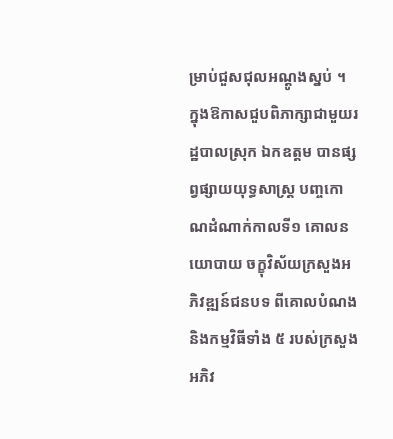ម្រាប់ជួសជុលអណ្តូងស្នប់ ។
ក្នុងឱកាសជួបពិភាក្សាជាមួយរដ្ឋបាលស្រុក ឯកឧត្តម បានផ្សព្វផ្សាយយុទ្ធសាស្រ្ត បញ្ចកោណដំណាក់កាលទី១ គោលនយោបាយ ចក្ខុវិស័យក្រសួងអភិវឌ្ឍន៍ជនបទ ពីគោលបំណង និងកម្មវិធីទាំង ៥ របស់ក្រសួងអភិវ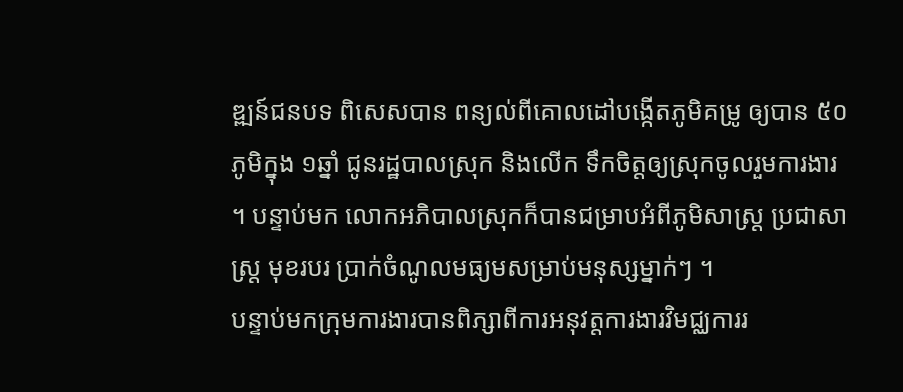ឌ្ឍន៍ជនបទ ពិសេសបាន ពន្យល់ពីគោលដៅបង្កើតភូមិគម្រូ ឲ្យបាន ៥០ភូមិក្នុង ១ឆ្នាំ ជូនរដ្ឋបាលស្រុក និងលើក ទឹកចិត្តឲ្យស្រុកចូលរួមការងារ ។ បន្ទាប់មក លោកអភិបាលស្រុកក៏បានជម្រាបអំពីភូមិសាស្រ្ត ប្រជាសាស្រ្ត មុខរបរ ប្រាក់ចំណូលមធ្យមសម្រាប់មនុស្សម្នាក់ៗ ។
បន្ទាប់មកក្រុមការងារបានពិភ្សាពីការអនុវត្តការងារវិមជ្ឈការរ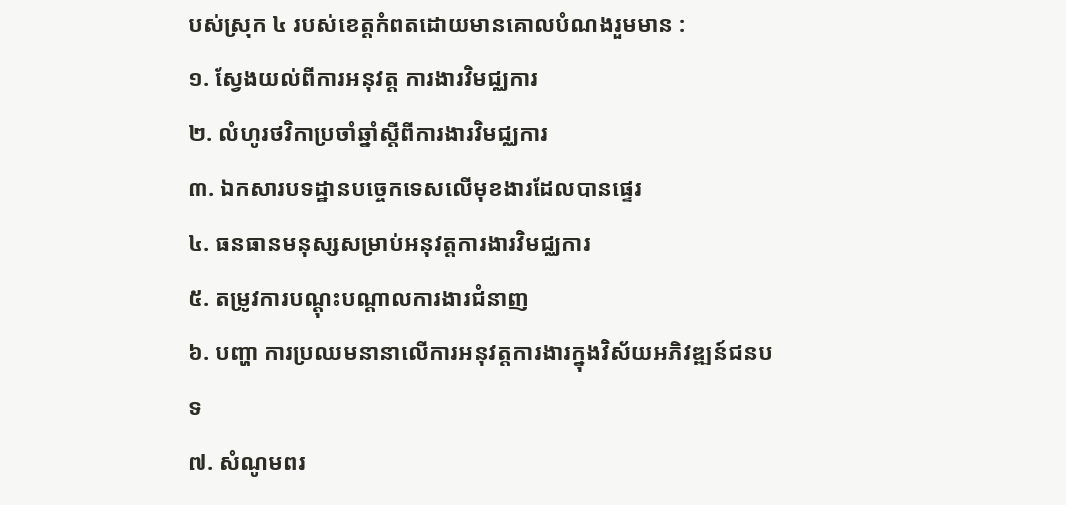បស់ស្រុក ៤ របស់ខេត្តកំពតដោយមានគោលបំណងរួមមាន :
១. ស្វែងយល់ពីការអនុវត្ត ការងារវិមជ្ឈការ
២. លំហូរថវិកាប្រចាំឆ្នាំស្តីពីការងារវិមជ្ឈការ
៣. ឯកសារបទដ្ឋានបច្ចេកទេសលើមុខងារដែលបានផ្ទេរ
៤. ធនធានមនុស្សសម្រាប់អនុវត្តការងារវិមជ្ឈការ
៥. តម្រូវការបណ្តុះបណ្តាលការងារជំនាញ
៦. បញ្ហា ការប្រឈមនានាលើការអនុវត្តការងារក្នុងវិស័យអភិវឌ្ឍន៍ជនបទ
៧. សំណូមពរ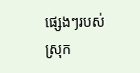ផ្សេងៗរបស់ស្រុក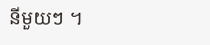នីមួយៗ ។